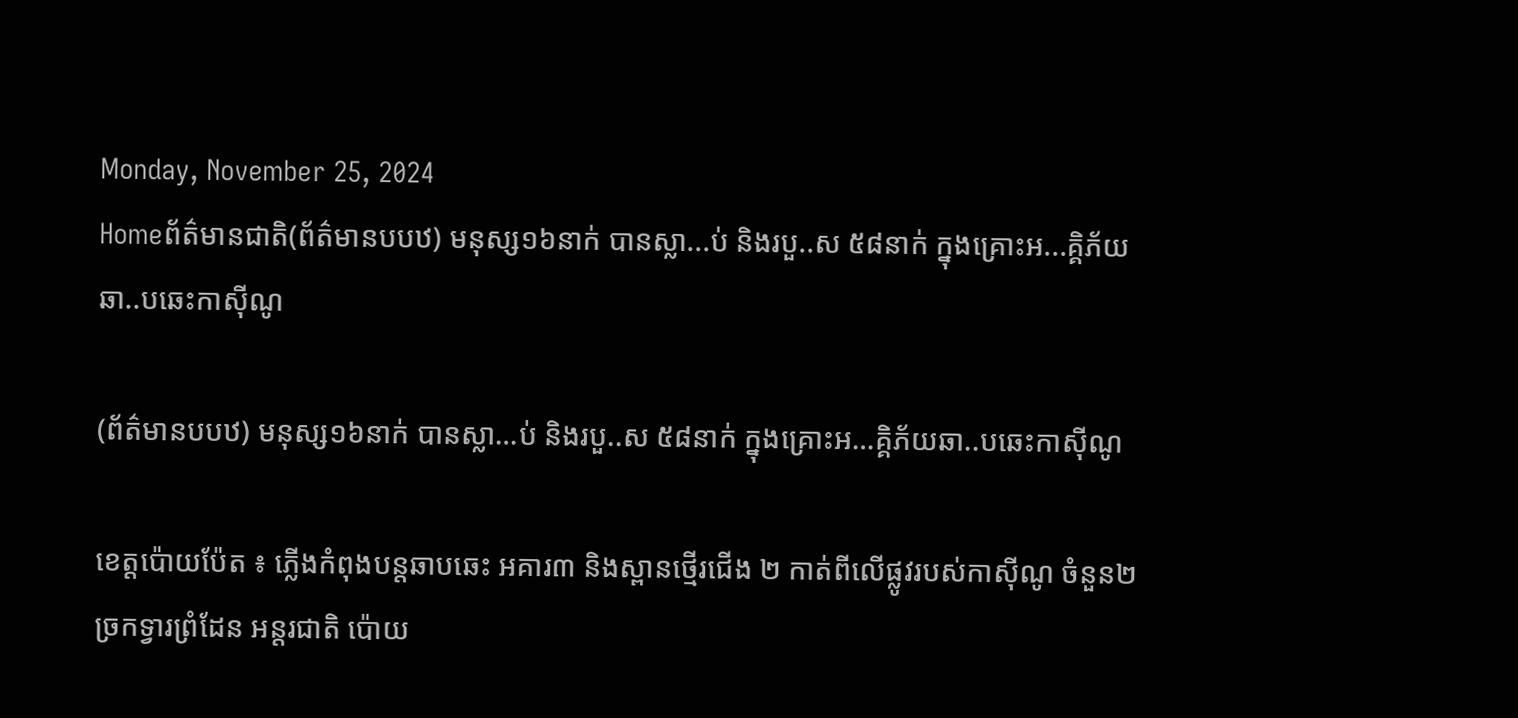Monday, November 25, 2024
Homeព័ត៌មានជាតិ(ព័ត៌មានបបឋ) មនុស្ស១៦នាក់ បានស្លា...ប់ និងរបួ..ស ៥៨នាក់ ក្នុងគ្រោះអ...គ្គិភ័យឆា..បឆេះកាស៊ីណូ

(ព័ត៌មានបបឋ) មនុស្ស១៦នាក់ បានស្លា…ប់ និងរបួ..ស ៥៨នាក់ ក្នុងគ្រោះអ…គ្គិភ័យឆា..បឆេះកាស៊ីណូ

ខេត្តប៉ោយប៉ែត ៖ ភ្លើងកំពុងបន្តឆាបឆេះ អគារ៣ និងស្ពានថ្មើរជើង ២ កាត់ពីលើផ្លូវរបស់កាស៊ីណូ ចំនួន២ ច្រកទ្វារព្រំដែន អន្តរជាតិ ប៉ោយ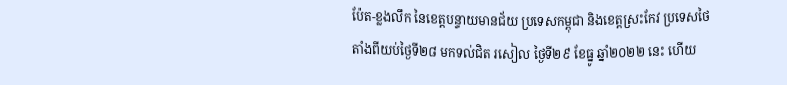ប៉ែត-ខ្លងលឹក នៃខេត្តបន្ទាយមានជ័យ ប្រទេសកម្ពុជា និងខេត្តស្រះកែវ ប្រទេសថៃ តាំងពីយប់ថ្ងៃទី២៨ មកទល់ជិត រសៀល ថ្ងៃទី២៩ ខែធ្នូ ឆ្នាំ២០២២ នេះ ហើយ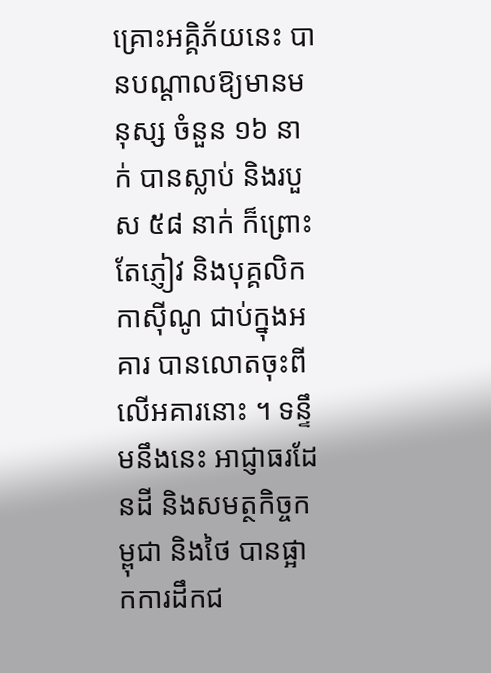គ្រោះអគ្គិភ័យនេះ បានបណ្តាលឱ្យមានមនុស្ស ចំនួន ១៦ នាក់ បានស្លាប់ និងរបួស ៥៨ នាក់ ក៏ព្រោះតែភ្ញៀវ និងបុគ្គលិកកាស៊ីណូ ជាប់ក្នុងអគារ បានលោតចុះពីលើអគារនោះ ។ ទន្ទឹមនឹងនេះ អាជ្ញាធរដែនដី និងសមត្ថកិច្ចកម្ពុជា និងថៃ បានផ្អាកការដឹកជ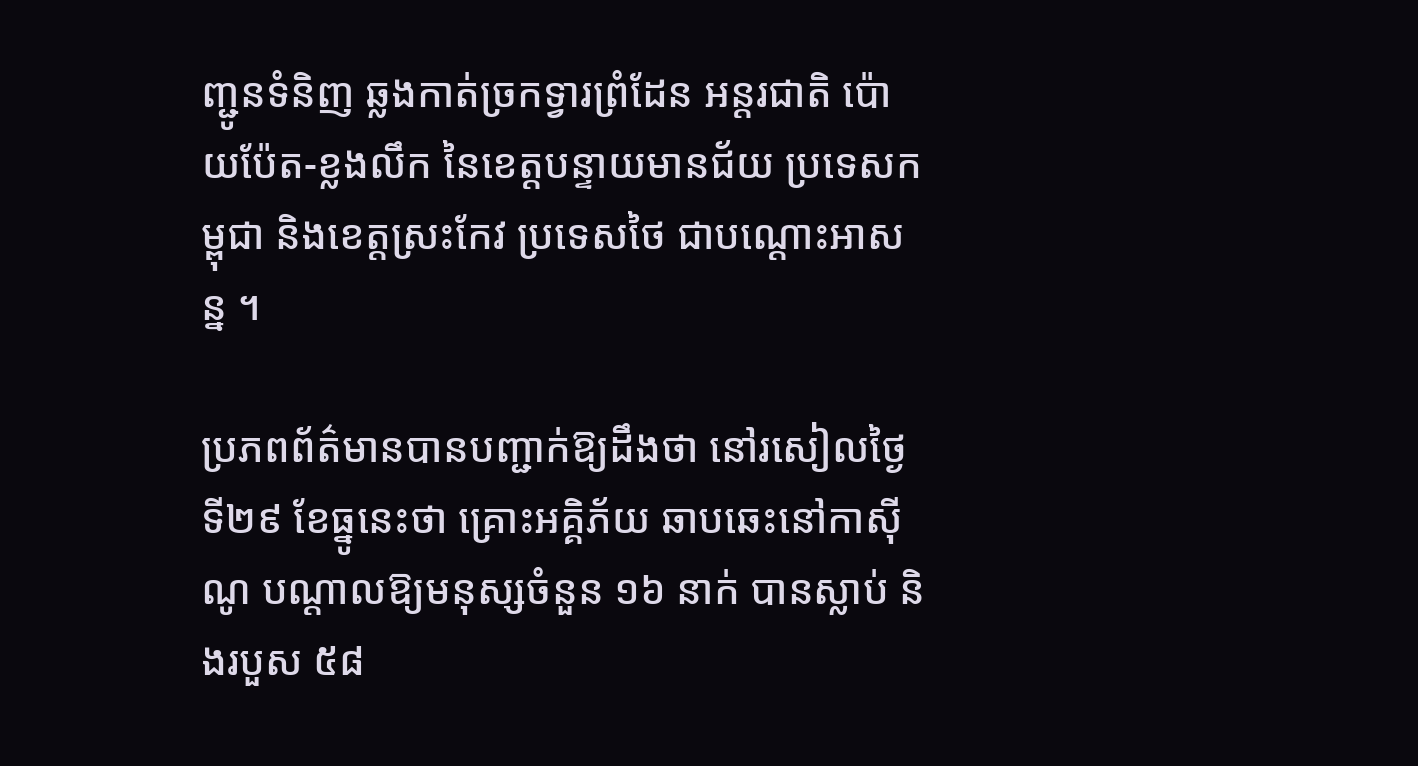ញ្ជូនទំនិញ ឆ្លងកាត់ច្រកទ្វារព្រំដែន អន្តរជាតិ ប៉ោយប៉ែត-ខ្លងលឹក នៃខេត្តបន្ទាយមានជ័យ ប្រទេសកម្ពុជា និងខេត្តស្រះកែវ ប្រទេសថៃ ជាបណ្ដោះអាសន្ន ។

ប្រភពព័ត៌មានបានបញ្ជាក់ឱ្យដឹងថា នៅរសៀលថ្ងៃទី២៩ ខែធ្នូនេះថា គ្រោះអគ្គិភ័យ ឆាបឆេះនៅកាស៊ីណូ បណ្តាលឱ្យមនុស្សចំនួន ១៦ នាក់ បានស្លាប់ និងរបួស ៥៨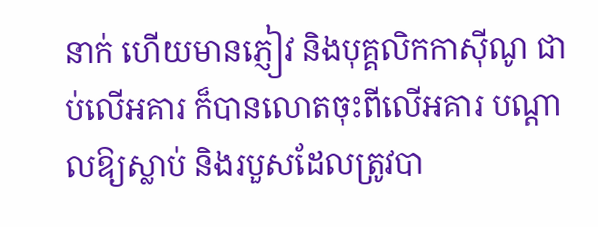នាក់ ហេីយមានភ្ញៀវ និងបុគ្គលិកកាស៊ីណូ ជាប់លើអគារ ក៏បានលោតចុះពីលើអគារ បណ្តាលឱ្យស្លាប់ និងរបួសដែលត្រូវបា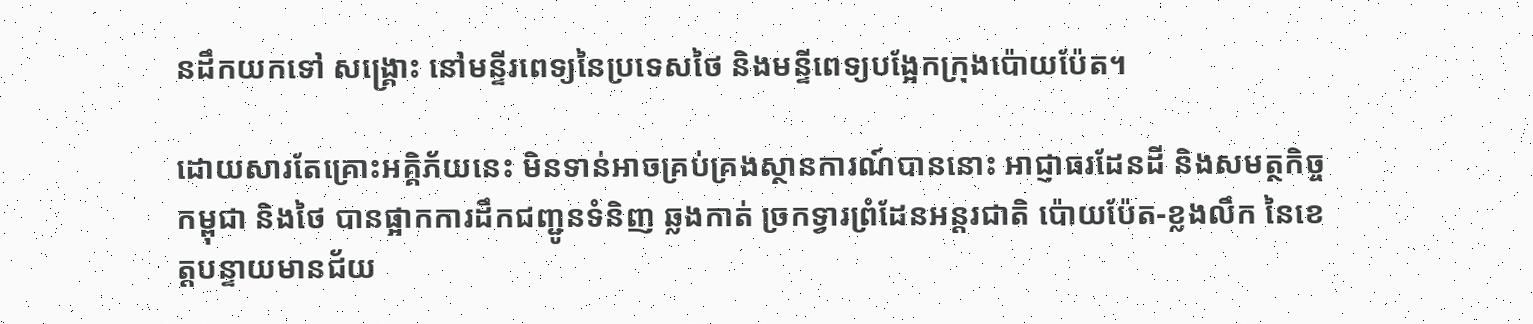នដឹកយកទៅ សង្គ្រោះ នៅមន្ទីរពេទ្យនៃប្រទេសថៃ និងមន្ទីពេទ្យបង្អែកក្រុងប៉ោយប៉ែត។

ដោយសារតែគ្រោះអគ្គិភ័យនេះ មិនទាន់អាចគ្រប់គ្រងស្ថានការណ៍បាននោះ អាជ្ញាធរដែនដី និងសមត្ថកិច្ចកម្ពុជា និងថៃ បានផ្អាកការដឹកជញ្ជូនទំនិញ ឆ្លងកាត់ ច្រកទ្វារព្រំដែនអន្តរជាតិ ប៉ោយប៉ែត-ខ្លងលឹក នៃខេត្តបន្ទាយមានជ័យ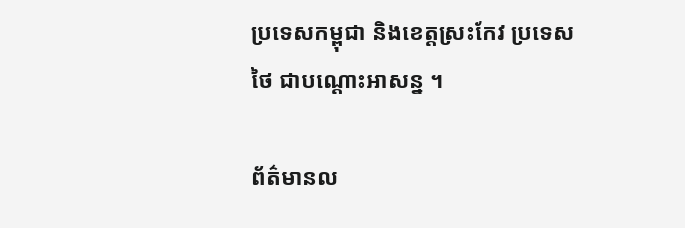ប្រទេសកម្ពុជា និងខេត្តស្រះកែវ ប្រទេសថៃ ជាបណ្ដោះអាសន្ន ។

ព័ត៌មានល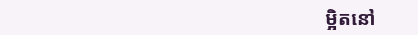ម្អិតនៅ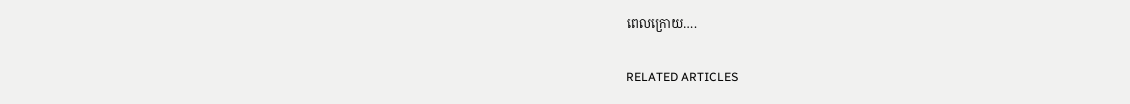ពេលក្រោយ….

RELATED ARTICLES